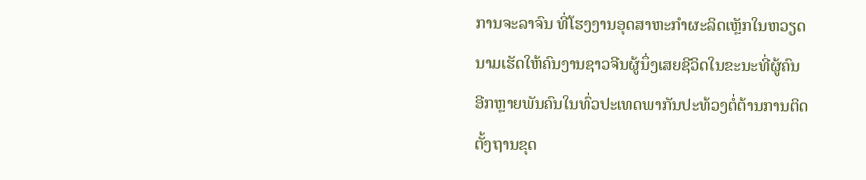ການຈະລາຈົນ ທີ່ໂຮງງານອຸດສາຫະກຳຜະລິດເຫຼັກໃນຫວຽດ
ນາມເຮັດໃຫ້ຄົນງານຊາວຈີນຜູ້ນຶ່ງເສຍຊີວິດໃນຂະນະທີ່ຜູ້ຄົນ
ອີກຫຼາຍພັນຄົນໃນທົ່ວປະເທດພາກັນປະທ້ວງຕໍ່ຕ້ານການຕິດ
ຕັ້ງຖານຂຸດ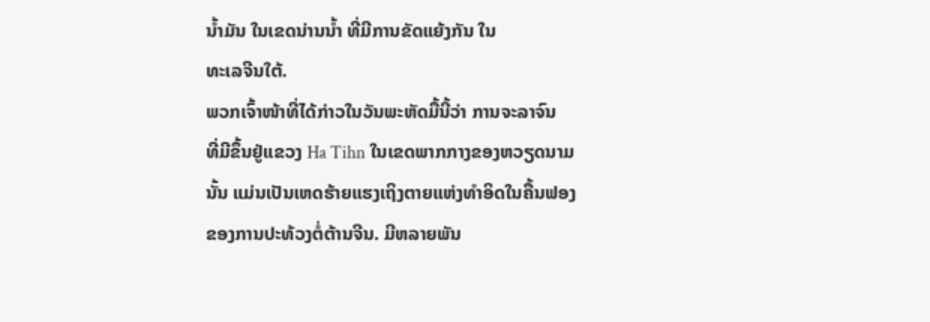ນ້ຳມັນ ໃນເຂດນ່ານນ້ຳ ທີ່ມີການຂັດແຍ້ງກັນ ໃນ
ທະເລຈີນໃຕ້.
ພວກເຈົ້າໜ້າທີ່ໄດ້ກ່າວໃນວັນພະຫັດມື້ນີ້ວ່າ ການຈະລາຈົນ
ທີ່ມີຂຶ້ນຢູ່ແຂວງ Ha Tihn ໃນເຂດພາກກາງຂອງຫວຽດນາມ
ນັ້ນ ແມ່ນເປັນເຫດຮ້າຍແຮງເຖິງຕາຍແຫ່ງທຳອິດໃນຄື້ນຟອງ
ຂອງການປະທ້ວງຕໍ່ຕ້ານຈີນ. ມີຫລາຍພັນ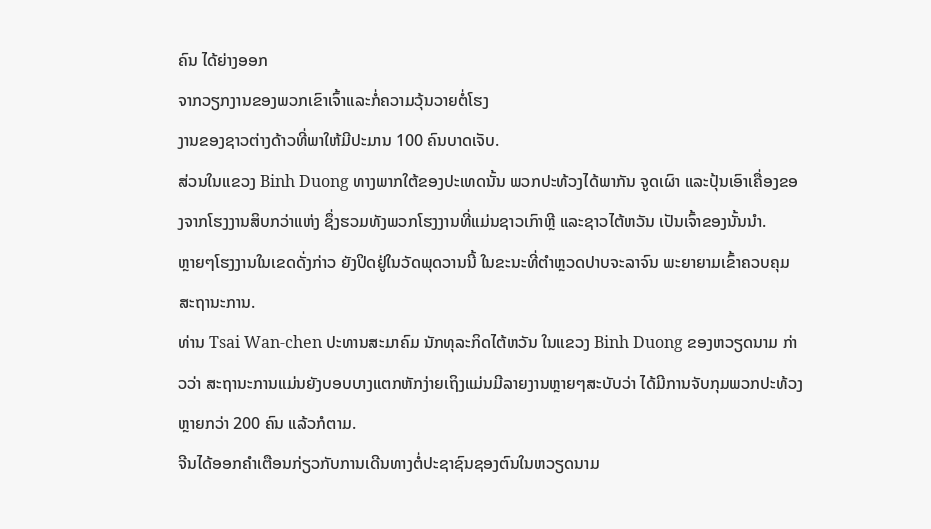ຄົນ ໄດ້ຍ່າງອອກ
ຈາກວຽກງານຂອງພວກເຂົາເຈົ້າແລະກໍ່ຄວາມວຸ້ນວາຍຕໍ່ໂຮງ
ງານຂອງຊາວຕ່າງດ້າວທີ່ພາໃຫ້ມີປະມານ 100 ຄົນບາດເຈັບ.
ສ່ວນໃນແຂວງ Binh Duong ທາງພາກໃຕ້ຂອງປະເທດນັ້ນ ພວກປະທ້ວງໄດ້ພາກັນ ຈູດເຜົາ ແລະປຸ້ນເອົາເຄື່ອງຂອງຈາກໂຮງງານສິບກວ່າແຫ່ງ ຊຶ່ງຮວມທັງພວກໂຮງງານທີ່ແມ່ນຊາວເກົາຫຼີ ແລະຊາວໄຕ້ຫວັນ ເປັນເຈົ້າຂອງນັ້ນນຳ.
ຫຼາຍໆໂຮງງານໃນເຂດດັ່ງກ່າວ ຍັງປິດຢູ່ໃນວັດພຸດວານນີ້ ໃນຂະນະທີ່ຕຳຫຼວດປາບຈະລາຈົນ ພະຍາຍາມເຂົ້າຄວບຄຸມສະຖານະການ.
ທ່ານ Tsai Wan-chen ປະທານສະມາຄົມ ນັກທຸລະກິດໄຕ້ຫວັນ ໃນແຂວງ Binh Duong ຂອງຫວຽດນາມ ກ່າວວ່າ ສະຖານະການແມ່ນຍັງບອບບາງແຕກຫັກງ່າຍເຖິງແມ່ນມີລາຍງານຫຼາຍໆສະບັບວ່າ ໄດ້ມີການຈັບກຸມພວກປະທ້ວງ ຫຼາຍກວ່າ 200 ຄົນ ແລ້ວກໍຕາມ.
ຈີນໄດ້ອອກຄຳເຕືອນກ່ຽວກັບການເດີນທາງຕໍ່ປະຊາຊົນຊອງຕົນໃນຫວຽດນາມ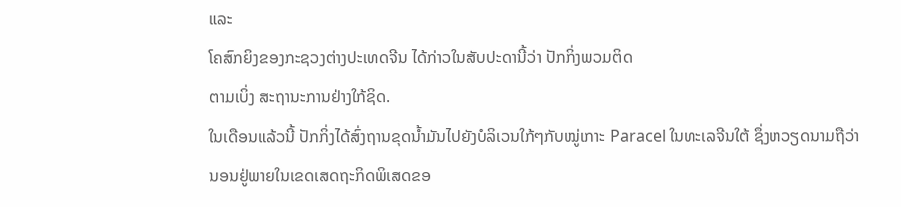ແລະ
ໂຄສົກຍິງຂອງກະຊວງຕ່າງປະເທດຈີນ ໄດ້ກ່າວໃນສັບປະດານີ້ວ່າ ປັກກິ່ງພວມຕິດ
ຕາມເບິ່ງ ສະຖານະການຢ່າງໃກ້ຊິດ.
ໃນເດືອນແລ້ວນີ້ ປັກກິ່ງໄດ້ສົ່ງຖານຂຸດນ້ຳມັນໄປຍັງບໍລິເວນໃກ້ໆກັບໝູ່ເກາະ Paracel ໃນທະເລຈີນໃຕ້ ຊຶ່ງຫວຽດນາມຖືວ່ານອນຢູ່ພາຍໃນເຂດເສດຖະກິດພິເສດຂອ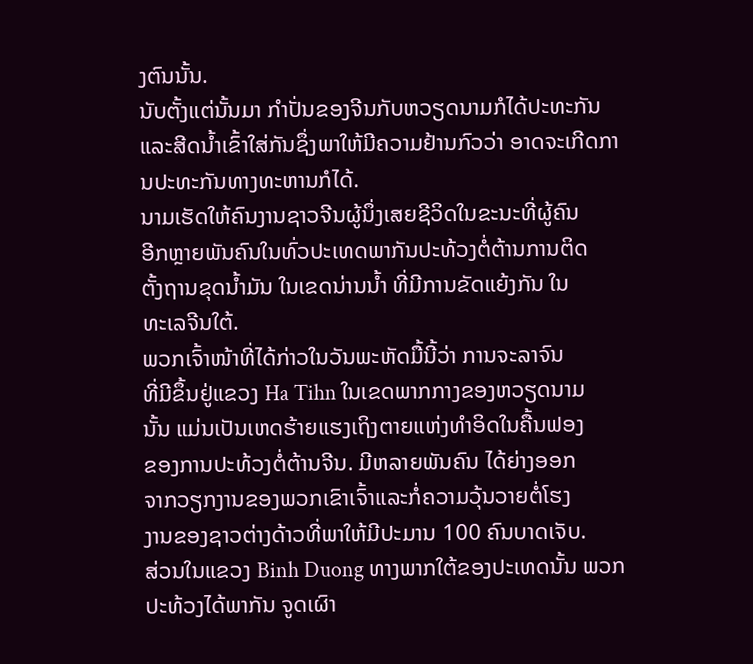ງຕົນນັ້ນ.
ນັບຕັ້ງແຕ່ນັ້ນມາ ກຳປັ່ນຂອງຈີນກັບຫວຽດນາມກໍໄດ້ປະທະກັນ ແລະສີດນ້ຳເຂົ້າໃສ່ກັນຊຶ່ງພາໃຫ້ມີຄວາມຢ້ານກົວວ່າ ອາດຈະເກີດການປະທະກັນທາງທະຫານກໍໄດ້.
ນາມເຮັດໃຫ້ຄົນງານຊາວຈີນຜູ້ນຶ່ງເສຍຊີວິດໃນຂະນະທີ່ຜູ້ຄົນ
ອີກຫຼາຍພັນຄົນໃນທົ່ວປະເທດພາກັນປະທ້ວງຕໍ່ຕ້ານການຕິດ
ຕັ້ງຖານຂຸດນ້ຳມັນ ໃນເຂດນ່ານນ້ຳ ທີ່ມີການຂັດແຍ້ງກັນ ໃນ
ທະເລຈີນໃຕ້.
ພວກເຈົ້າໜ້າທີ່ໄດ້ກ່າວໃນວັນພະຫັດມື້ນີ້ວ່າ ການຈະລາຈົນ
ທີ່ມີຂຶ້ນຢູ່ແຂວງ Ha Tihn ໃນເຂດພາກກາງຂອງຫວຽດນາມ
ນັ້ນ ແມ່ນເປັນເຫດຮ້າຍແຮງເຖິງຕາຍແຫ່ງທຳອິດໃນຄື້ນຟອງ
ຂອງການປະທ້ວງຕໍ່ຕ້ານຈີນ. ມີຫລາຍພັນຄົນ ໄດ້ຍ່າງອອກ
ຈາກວຽກງານຂອງພວກເຂົາເຈົ້າແລະກໍ່ຄວາມວຸ້ນວາຍຕໍ່ໂຮງ
ງານຂອງຊາວຕ່າງດ້າວທີ່ພາໃຫ້ມີປະມານ 100 ຄົນບາດເຈັບ.
ສ່ວນໃນແຂວງ Binh Duong ທາງພາກໃຕ້ຂອງປະເທດນັ້ນ ພວກປະທ້ວງໄດ້ພາກັນ ຈູດເຜົາ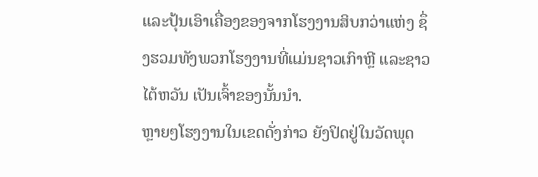ແລະປຸ້ນເອົາເຄື່ອງຂອງຈາກໂຮງງານສິບກວ່າແຫ່ງ ຊຶ່ງຮວມທັງພວກໂຮງງານທີ່ແມ່ນຊາວເກົາຫຼີ ແລະຊາວໄຕ້ຫວັນ ເປັນເຈົ້າຂອງນັ້ນນຳ.
ຫຼາຍໆໂຮງງານໃນເຂດດັ່ງກ່າວ ຍັງປິດຢູ່ໃນວັດພຸດ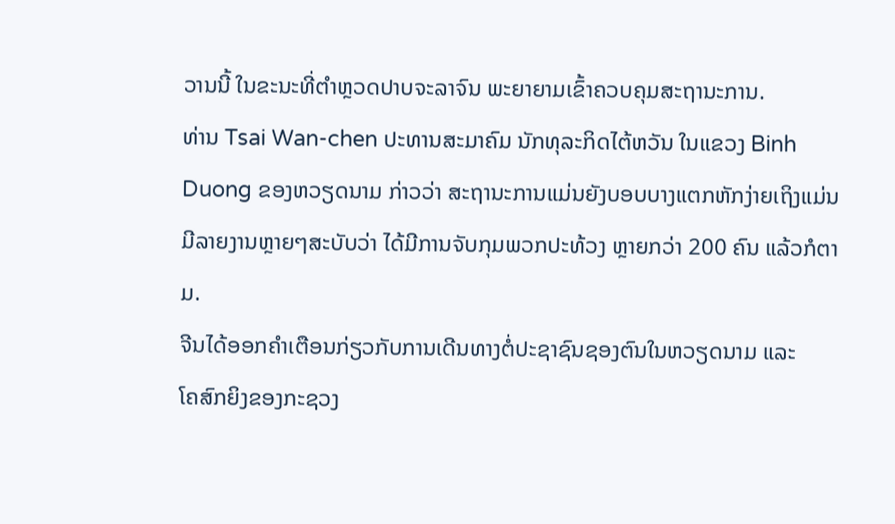ວານນີ້ ໃນຂະນະທີ່ຕຳຫຼວດປາບຈະລາຈົນ ພະຍາຍາມເຂົ້າຄວບຄຸມສະຖານະການ.
ທ່ານ Tsai Wan-chen ປະທານສະມາຄົມ ນັກທຸລະກິດໄຕ້ຫວັນ ໃນແຂວງ Binh Duong ຂອງຫວຽດນາມ ກ່າວວ່າ ສະຖານະການແມ່ນຍັງບອບບາງແຕກຫັກງ່າຍເຖິງແມ່ນມີລາຍງານຫຼາຍໆສະບັບວ່າ ໄດ້ມີການຈັບກຸມພວກປະທ້ວງ ຫຼາຍກວ່າ 200 ຄົນ ແລ້ວກໍຕາມ.
ຈີນໄດ້ອອກຄຳເຕືອນກ່ຽວກັບການເດີນທາງຕໍ່ປະຊາຊົນຊອງຕົນໃນຫວຽດນາມ ແລະ
ໂຄສົກຍິງຂອງກະຊວງ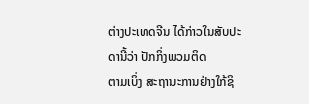ຕ່າງປະເທດຈີນ ໄດ້ກ່າວໃນສັບປະດານີ້ວ່າ ປັກກິ່ງພວມຕິດ
ຕາມເບິ່ງ ສະຖານະການຢ່າງໃກ້ຊິ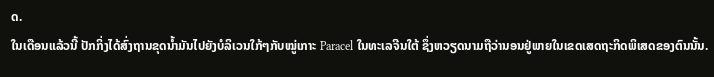ດ.
ໃນເດືອນແລ້ວນີ້ ປັກກິ່ງໄດ້ສົ່ງຖານຂຸດນ້ຳມັນໄປຍັງບໍລິເວນໃກ້ໆກັບໝູ່ເກາະ Paracel ໃນທະເລຈີນໃຕ້ ຊຶ່ງຫວຽດນາມຖືວ່ານອນຢູ່ພາຍໃນເຂດເສດຖະກິດພິເສດຂອງຕົນນັ້ນ.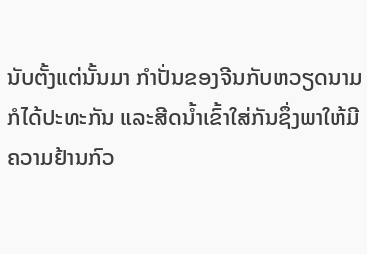ນັບຕັ້ງແຕ່ນັ້ນມາ ກຳປັ່ນຂອງຈີນກັບຫວຽດນາມກໍໄດ້ປະທະກັນ ແລະສີດນ້ຳເຂົ້າໃສ່ກັນຊຶ່ງພາໃຫ້ມີຄວາມຢ້ານກົວ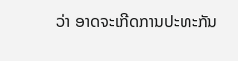ວ່າ ອາດຈະເກີດການປະທະກັນ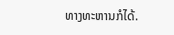ທາງທະຫານກໍໄດ້.